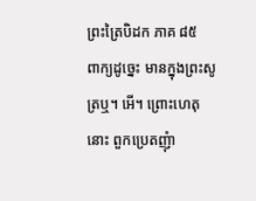ព្រះត្រៃបិដក ភាគ ៨៥
ពាក្យដូច្នេះ មានក្នុងព្រះសូត្រឬ។ អើ។ ព្រោះហេតុនោះ ពួកប្រេតញុំា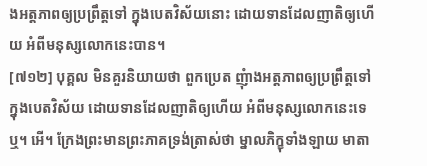ងអត្តភាពឲ្យប្រព្រឹត្តទៅ ក្នុងបេតវិស័យនោះ ដោយទានដែលញាតិឲ្យហើយ អំពីមនុស្សលោកនេះបាន។
[៧១២] បុគ្គល មិនគួរនិយាយថា ពួកប្រេត ញុំាងអត្តភាពឲ្យប្រព្រឹត្តទៅ ក្នុងបេតវិស័យ ដោយទានដែលញាតិឲ្យហើយ អំពីមនុស្សលោកនេះទេឬ។ អើ។ ក្រែងព្រះមានព្រះភាគទ្រង់ត្រាស់ថា ម្នាលភិក្ខុទាំងឡាយ មាតា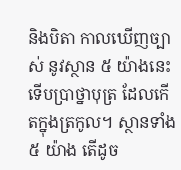និងបិតា កាលឃើញច្បាស់ នូវស្ថាន ៥ យ៉ាងនេះ ទើបប្រាថ្នាបុត្រ ដែលកើតក្នុងត្រកូល។ ស្ថានទាំង ៥ យ៉ាង តើដូច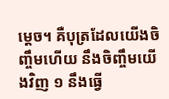ម្តេច។ គឺបុត្រដែលយើងចិញ្ចឹមហើយ នឹងចិញ្ចឹមយើងវិញ ១ នឹងធ្វើ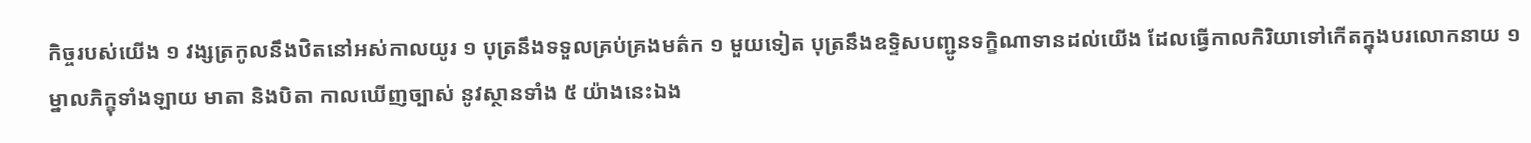កិច្ចរបស់យើង ១ វង្សត្រកូលនឹងឋិតនៅអស់កាលយូរ ១ បុត្រនឹងទទួលគ្រប់គ្រងមត៌ក ១ មួយទៀត បុត្រនឹងឧទ្ទិសបញ្ជូនទក្ខិណាទានដល់យើង ដែលធ្វើកាលកិរិយាទៅកើតក្នុងបរលោកនាយ ១ ម្នាលភិក្ខុទាំងឡាយ មាតា និងបិតា កាលឃើញច្បាស់ នូវស្ថានទាំង ៥ យ៉ាងនេះឯង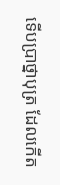ទើបប្រាថ្នាបុត្រ ដែលកើត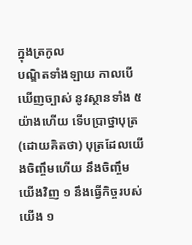ក្នុងត្រកូល
បណ្ឌិតទាំងឡាយ កាលបើឃើញច្បាស់ នូវស្ថានទាំង ៥ យ៉ាងហើយ ទើបប្រាថ្នាបុត្រ (ដោយគិតថា) បុត្រដែលយើងចិញ្ចឹមហើយ នឹងចិញ្ចឹមយើងវិញ ១ នឹងធ្វើកិច្ចរបស់យើង ១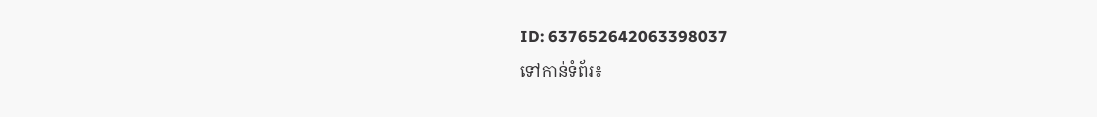ID: 637652642063398037
ទៅកាន់ទំព័រ៖